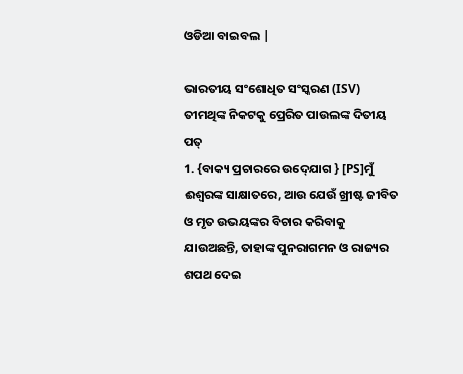ଓଡିଆ ବାଇବଲ |

ଭାରତୀୟ ସଂଶୋଧିତ ସଂସ୍କରଣ (ISV)
ତୀମଥିଙ୍କ ନିକଟକୁ ପ୍ରେରିତ ପାଉଲଙ୍କ ଦିତୀୟ ପତ୍
1. {ବାକ୍ୟ ପ୍ରଚାରରେ ଉଦ୍‍ଯୋଗ } [PS]ମୁଁ ଈଶ୍ୱରଙ୍କ ସାକ୍ଷାତରେ, ଆଉ ଯେଉଁ ଖ୍ରୀଷ୍ଟ ଜୀବିତ ଓ ମୃତ ଉଭୟଙ୍କର ବିଚାର କରିବାକୁ ଯାଉଅଛନ୍ତି, ତାହାଙ୍କ ପୁନରାଗମନ ଓ ରାଜ୍ୟର ଶପଥ ଦେଇ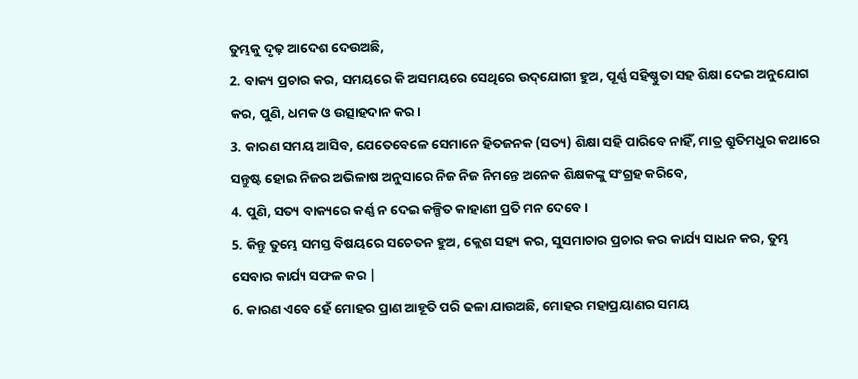ତୁମ୍ଭକୁ ଦୃଢ଼ ଆଦେଶ ଦେଉଅଛି,
2. ବାକ୍ୟ ପ୍ରଚାର କର, ସମୟରେ କି ଅସମୟରେ ସେଥିରେ ଉଦ୍‌ଯୋଗୀ ହୁଅ, ପୂର୍ଣ୍ଣ ସହିଷ୍ଣୁତା ସହ ଶିକ୍ଷା ଦେଇ ଅନୁଯୋଗ କର, ପୁଣି, ଧମକ ଓ ଉତ୍ସାହଦାନ କର ।
3. କାରଣ ସମୟ ଆସିବ, ଯେତେବେଳେ ସେମାନେ ହିତଜନକ (ସତ୍ୟ) ଶିକ୍ଷା ସହି ପାରିବେ ନାହିଁ, ମାତ୍ର ଶ୍ରୁତିମଧୁର କଥାରେ ସନ୍ତୁଷ୍ଟ ହୋଇ ନିଜର ଅଭିଳାଷ ଅନୁସାରେ ନିଜ ନିଜ ନିମନ୍ତେ ଅନେକ ଶିକ୍ଷକଙ୍କୁ ସଂଗ୍ରହ କରିବେ,
4. ପୁଣି, ସତ୍ୟ ବାକ୍ୟରେ କର୍ଣ୍ଣ ନ ଦେଇ କଳ୍ପିତ କାହାଣୀ ପ୍ରତି ମନ ଦେବେ ।
5. କିନ୍ତୁ ତୁମ୍ଭେ ସମସ୍ତ ବିଷୟରେ ସଚେତନ ହୁଅ, କ୍ଲେଶ ସହ୍ୟ କର, ସୁସମାଚାର ପ୍ରଚାର କର କାର୍ଯ୍ୟ ସାଧନ କର, ତୁମ୍ଭ ସେବାର କାର୍ଯ୍ୟ ସଫଳ କର |
6. କାରଣ ଏବେ ହେଁ ମୋହର ପ୍ରାଣ ଆହୂତି ପରି ଢଳା ଯାଉଅଛି, ମୋହର ମହାପ୍ରୟାଣର ସମୟ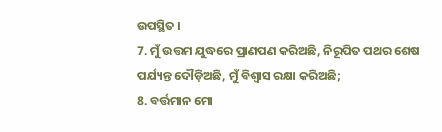ଉପସ୍ଥିତ ।
7. ମୁଁ ଉତ୍ତମ ଯୁଦ୍ଧରେ ପ୍ରାଣପଣ କରିଅଛି, ନିରୂପିତ ପଥର ଶେଷ ପର୍ଯ୍ୟନ୍ତ ଦୌଡ଼ିଅଛି, ମୁଁ ବିଶ୍ୱାସ ରକ୍ଷା କରିଅଛି;
8. ବର୍ତ୍ତମାନ ମୋ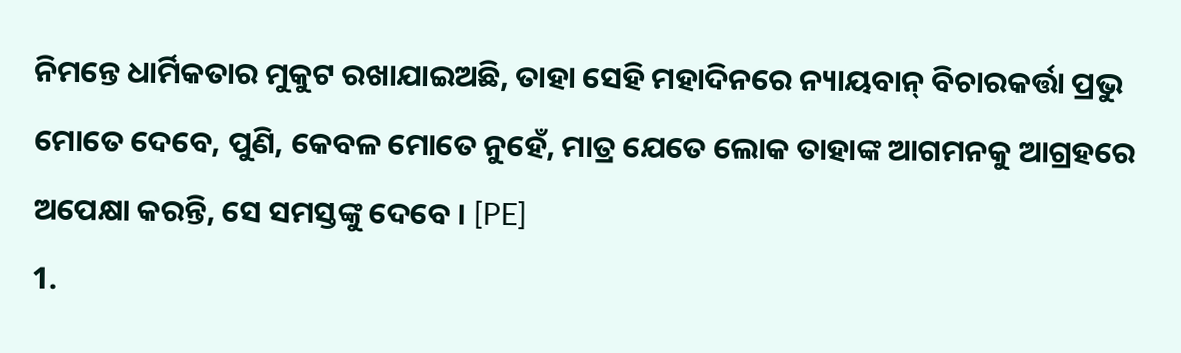ନିମନ୍ତେ ଧାର୍ମିକତାର ମୁକୁଟ ରଖାଯାଇଅଛି, ତାହା ସେହି ମହାଦିନରେ ନ୍ୟାୟବାନ୍ ବିଚାରକର୍ତ୍ତା ପ୍ରଭୁ ମୋତେ ଦେବେ, ପୁଣି, କେବଳ ମୋତେ ନୁହେଁ, ମାତ୍ର ଯେତେ ଲୋକ ତାହାଙ୍କ ଆଗମନକୁ ଆଗ୍ରହରେ ଅପେକ୍ଷା କରନ୍ତି, ସେ ସମସ୍ତଙ୍କୁ ଦେବେ । [PE]
1.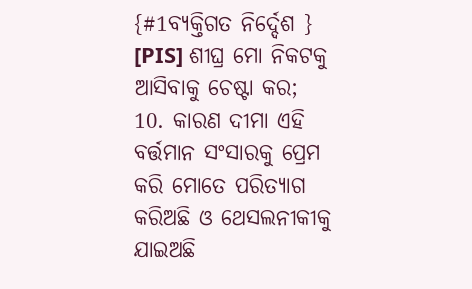{#1ବ୍ୟକ୍ତିଗତ ନିର୍ଦ୍ଦେଶ } [PIS] ଶୀଘ୍ର ମୋ ନିକଟକୁ ଆସିବାକୁ ଚେଷ୍ଟା କର;
10. କାରଣ ଦୀମା ଏହି ବର୍ତ୍ତମାନ ସଂସାରକୁ ପ୍ରେମ କରି ମୋତେ ପରିତ୍ୟାଗ କରିଅଛି ଓ ଥେସଲନୀକୀକୁ ଯାଇଅଛି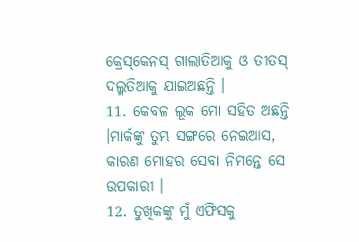କ୍ରେସ୍‌କେନସ୍ ଗାଲାତିଆକୁ ଓ ତୀତସ୍ ଦଲ୍ମତିଆକୁ ଯାଇଅଛନ୍ତି ।
11. କେବଳ ଲୂକ ମୋ ସହିତ ଅଛନ୍ତି ।ମାର୍କଙ୍କୁ ତୁମ୍ଭ ସଙ୍ଗରେ ନେଇଆସ, କାରଣ ମୋହର ସେବା ନିମନ୍ତେ ସେ ଉପକାରୀ ।
12. ତୁଖିକଙ୍କୁ ମୁଁ ଏଫିସକୁ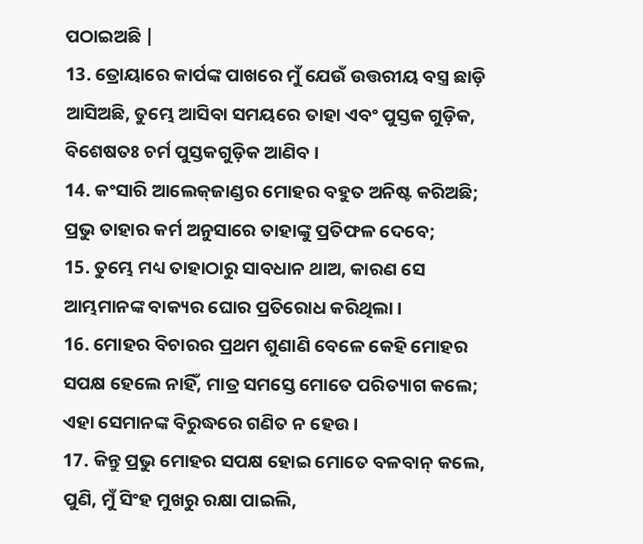ପଠାଇଅଛି |
13. ତ୍ରୋୟାରେ କାର୍ପଙ୍କ ପାଖରେ ମୁଁ ଯେଉଁ ଉତ୍ତରୀୟ ବସ୍ତ୍ର ଛାଡ଼ି ଆସିଅଛି, ତୁମ୍ଭେ ଆସିବା ସମୟରେ ତାହା ଏବଂ ପୁସ୍ତକ ଗୁଡ଼ିକ, ବିଶେଷତଃ ଚର୍ମ ପୁସ୍ତକଗୁଡ଼ିକ ଆଣିବ ।
14. କଂସାରି ଆଲେକ୍‌ଜାଣ୍ଡର ମୋହର ବହୁତ ଅନିଷ୍ଟ କରିଅଛି; ପ୍ରଭୁ ତାହାର କର୍ମ ଅନୁସାରେ ତାହାଙ୍କୁ ପ୍ରତିଫଳ ଦେବେ;
15. ତୁମ୍ଭେ ମଧ୍ୟ ତାହାଠାରୁ ସାବଧାନ ଥାଅ, କାରଣ ସେ ଆମ୍ଭମାନଙ୍କ ବାକ୍ୟର ଘୋର ପ୍ରତିରୋଧ କରିଥିଲା ।
16. ମୋହର ବିଚାରର ପ୍ରଥମ ଶୁଣାଣି ବେଳେ କେହି ମୋହର ସପକ୍ଷ ହେଲେ ନାହିଁ, ମାତ୍ର ସମସ୍ତେ ମୋତେ ପରିତ୍ୟାଗ କଲେ; ଏହା ସେମାନଙ୍କ ବିରୁଦ୍ଧରେ ଗଣିତ ନ ହେଉ ।
17. କିନ୍ତୁ ପ୍ରଭୁ ମୋହର ସପକ୍ଷ ହୋଇ ମୋତେ ବଳବାନ୍ କଲେ, ପୁଣି, ମୁଁ ସିଂହ ମୁଖରୁ ରକ୍ଷା ପାଇଲି,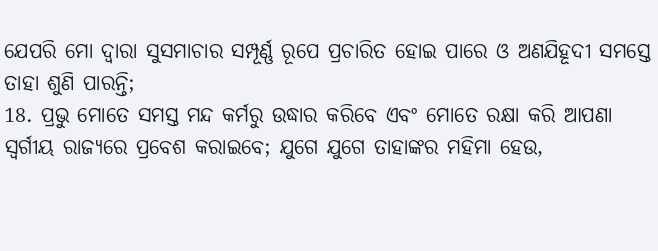ଯେପରି ମୋ ଦ୍ୱାରା ସୁସମାଚାର ସମ୍ପୂର୍ଣ୍ଣ ରୂପେ ପ୍ରଚାରିତ ହୋଇ ପାରେ ଓ ଅଣଯିହୂଦୀ ସମସ୍ତେ ତାହା ଶୁଣି ପାରନ୍ତି;
18. ପ୍ରଭୁ ମୋତେ ସମସ୍ତ ମନ୍ଦ କର୍ମରୁ ଉଦ୍ଧାର କରିବେ ଏବଂ ମୋତେ ରକ୍ଷା କରି ଆପଣା ସ୍ୱର୍ଗୀୟ ରାଜ୍ୟରେ ପ୍ରବେଶ କରାଇବେ; ଯୁଗେ ଯୁଗେ ତାହାଙ୍କର ମହିମା ହେଉ,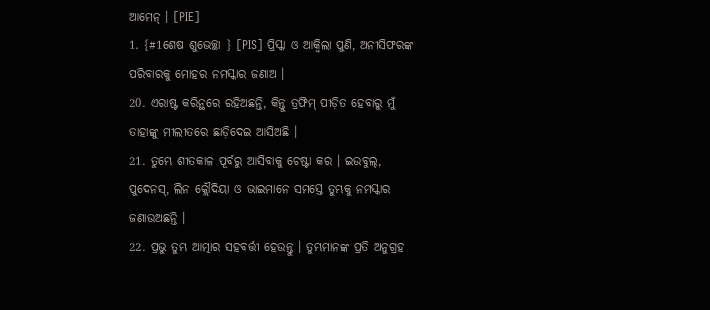ଆମେନ୍ । [PIE]
1. {#1ଶେଷ ଶୁଭେଚ୍ଛା } [PIS] ପ୍ରିସ୍କା ଓ ଆକ୍ୱିଲା ପୁଣି, ଅନୀସିଫରଙ୍କ ପରିବାରକୁ ମୋହର ନମସ୍କାର ଜଣାଅ ।
20. ଏରାଷ୍ଟ କରିନ୍ଥରେ ରହିଅଛନ୍ତି, କିନ୍ତୁ ତ୍ରଫିମ୍ ପୀଡ଼ିତ ହେବାରୁ ମୁଁ ତାହାଙ୍କୁ ମୀଲୀତରେ ଛାଡ଼ିଦେଇ ଆସିଅଛି ।
21. ତୁମ୍ଭେ ଶୀତକାଳ ପୂର୍ବରୁ ଆସିବାକୁ ଚେଷ୍ଟା କର । ଇଉବୁଲ୍, ପୁଦେନସ୍, ଲିନ କ୍ଲୌଦିୟା ଓ ଭାଇମାନେ ସମସ୍ତେ ତୁମ୍ଭକୁ ନମସ୍କାର ଜଣାଉଅଛନ୍ତି ।
22. ପ୍ରଭୁ ତୁମ୍ଭ ଆତ୍ମାର ସହବର୍ତ୍ତୀ ହେଉନ୍ତୁ । ତୁମ୍ଭମାନଙ୍କ ପ୍ରତି ଅନୁଗ୍ରହ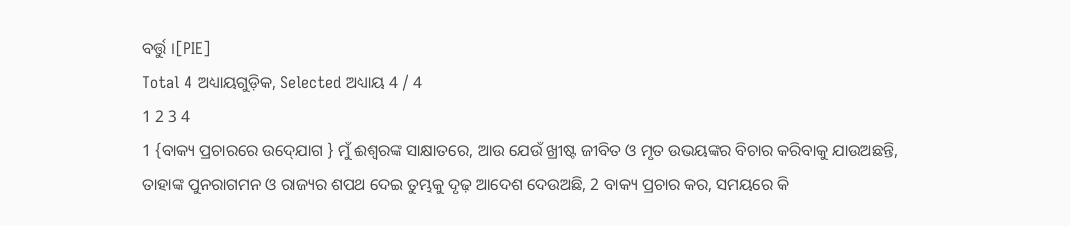ବର୍ତ୍ତୁ ।[PIE]
Total 4 ଅଧ୍ୟାୟଗୁଡ଼ିକ, Selected ଅଧ୍ୟାୟ 4 / 4
1 2 3 4
1 {ବାକ୍ୟ ପ୍ରଚାରରେ ଉଦ୍‍ଯୋଗ } ମୁଁ ଈଶ୍ୱରଙ୍କ ସାକ୍ଷାତରେ, ଆଉ ଯେଉଁ ଖ୍ରୀଷ୍ଟ ଜୀବିତ ଓ ମୃତ ଉଭୟଙ୍କର ବିଚାର କରିବାକୁ ଯାଉଅଛନ୍ତି, ତାହାଙ୍କ ପୁନରାଗମନ ଓ ରାଜ୍ୟର ଶପଥ ଦେଇ ତୁମ୍ଭକୁ ଦୃଢ଼ ଆଦେଶ ଦେଉଅଛି, 2 ବାକ୍ୟ ପ୍ରଚାର କର, ସମୟରେ କି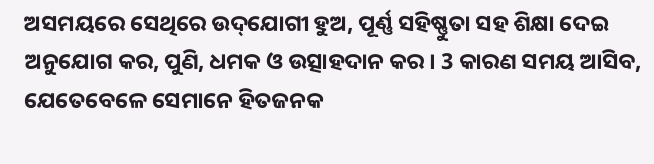ଅସମୟରେ ସେଥିରେ ଉଦ୍‌ଯୋଗୀ ହୁଅ, ପୂର୍ଣ୍ଣ ସହିଷ୍ଣୁତା ସହ ଶିକ୍ଷା ଦେଇ ଅନୁଯୋଗ କର, ପୁଣି, ଧମକ ଓ ଉତ୍ସାହଦାନ କର । 3 କାରଣ ସମୟ ଆସିବ, ଯେତେବେଳେ ସେମାନେ ହିତଜନକ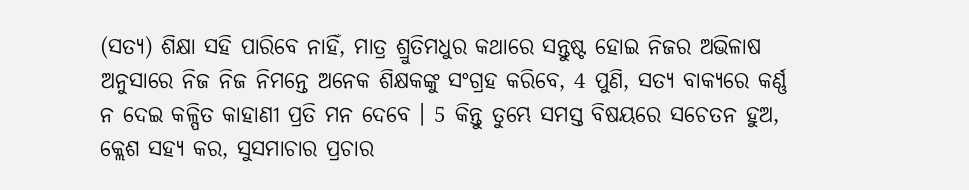(ସତ୍ୟ) ଶିକ୍ଷା ସହି ପାରିବେ ନାହିଁ, ମାତ୍ର ଶ୍ରୁତିମଧୁର କଥାରେ ସନ୍ତୁଷ୍ଟ ହୋଇ ନିଜର ଅଭିଳାଷ ଅନୁସାରେ ନିଜ ନିଜ ନିମନ୍ତେ ଅନେକ ଶିକ୍ଷକଙ୍କୁ ସଂଗ୍ରହ କରିବେ, 4 ପୁଣି, ସତ୍ୟ ବାକ୍ୟରେ କର୍ଣ୍ଣ ନ ଦେଇ କଳ୍ପିତ କାହାଣୀ ପ୍ରତି ମନ ଦେବେ । 5 କିନ୍ତୁ ତୁମ୍ଭେ ସମସ୍ତ ବିଷୟରେ ସଚେତନ ହୁଅ, କ୍ଲେଶ ସହ୍ୟ କର, ସୁସମାଚାର ପ୍ରଚାର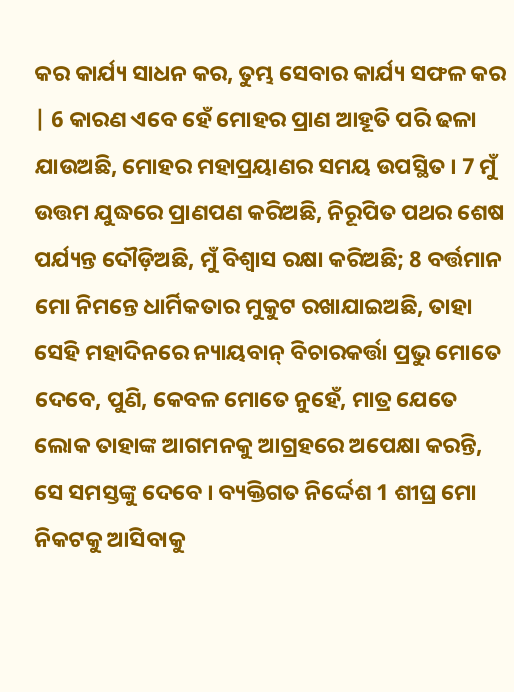କର କାର୍ଯ୍ୟ ସାଧନ କର, ତୁମ୍ଭ ସେବାର କାର୍ଯ୍ୟ ସଫଳ କର | 6 କାରଣ ଏବେ ହେଁ ମୋହର ପ୍ରାଣ ଆହୂତି ପରି ଢଳା ଯାଉଅଛି, ମୋହର ମହାପ୍ରୟାଣର ସମୟ ଉପସ୍ଥିତ । 7 ମୁଁ ଉତ୍ତମ ଯୁଦ୍ଧରେ ପ୍ରାଣପଣ କରିଅଛି, ନିରୂପିତ ପଥର ଶେଷ ପର୍ଯ୍ୟନ୍ତ ଦୌଡ଼ିଅଛି, ମୁଁ ବିଶ୍ୱାସ ରକ୍ଷା କରିଅଛି; 8 ବର୍ତ୍ତମାନ ମୋ ନିମନ୍ତେ ଧାର୍ମିକତାର ମୁକୁଟ ରଖାଯାଇଅଛି, ତାହା ସେହି ମହାଦିନରେ ନ୍ୟାୟବାନ୍ ବିଚାରକର୍ତ୍ତା ପ୍ରଭୁ ମୋତେ ଦେବେ, ପୁଣି, କେବଳ ମୋତେ ନୁହେଁ, ମାତ୍ର ଯେତେ ଲୋକ ତାହାଙ୍କ ଆଗମନକୁ ଆଗ୍ରହରେ ଅପେକ୍ଷା କରନ୍ତି, ସେ ସମସ୍ତଙ୍କୁ ଦେବେ । ବ୍ୟକ୍ତିଗତ ନିର୍ଦ୍ଦେଶ 1 ଶୀଘ୍ର ମୋ ନିକଟକୁ ଆସିବାକୁ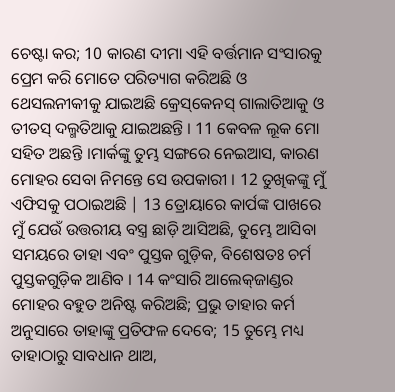ଚେଷ୍ଟା କର; 10 କାରଣ ଦୀମା ଏହି ବର୍ତ୍ତମାନ ସଂସାରକୁ ପ୍ରେମ କରି ମୋତେ ପରିତ୍ୟାଗ କରିଅଛି ଓ ଥେସଲନୀକୀକୁ ଯାଇଅଛି କ୍ରେସ୍‌କେନସ୍ ଗାଲାତିଆକୁ ଓ ତୀତସ୍ ଦଲ୍ମତିଆକୁ ଯାଇଅଛନ୍ତି । 11 କେବଳ ଲୂକ ମୋ ସହିତ ଅଛନ୍ତି ।ମାର୍କଙ୍କୁ ତୁମ୍ଭ ସଙ୍ଗରେ ନେଇଆସ, କାରଣ ମୋହର ସେବା ନିମନ୍ତେ ସେ ଉପକାରୀ । 12 ତୁଖିକଙ୍କୁ ମୁଁ ଏଫିସକୁ ପଠାଇଅଛି | 13 ତ୍ରୋୟାରେ କାର୍ପଙ୍କ ପାଖରେ ମୁଁ ଯେଉଁ ଉତ୍ତରୀୟ ବସ୍ତ୍ର ଛାଡ଼ି ଆସିଅଛି, ତୁମ୍ଭେ ଆସିବା ସମୟରେ ତାହା ଏବଂ ପୁସ୍ତକ ଗୁଡ଼ିକ, ବିଶେଷତଃ ଚର୍ମ ପୁସ୍ତକଗୁଡ଼ିକ ଆଣିବ । 14 କଂସାରି ଆଲେକ୍‌ଜାଣ୍ଡର ମୋହର ବହୁତ ଅନିଷ୍ଟ କରିଅଛି; ପ୍ରଭୁ ତାହାର କର୍ମ ଅନୁସାରେ ତାହାଙ୍କୁ ପ୍ରତିଫଳ ଦେବେ; 15 ତୁମ୍ଭେ ମଧ୍ୟ ତାହାଠାରୁ ସାବଧାନ ଥାଅ,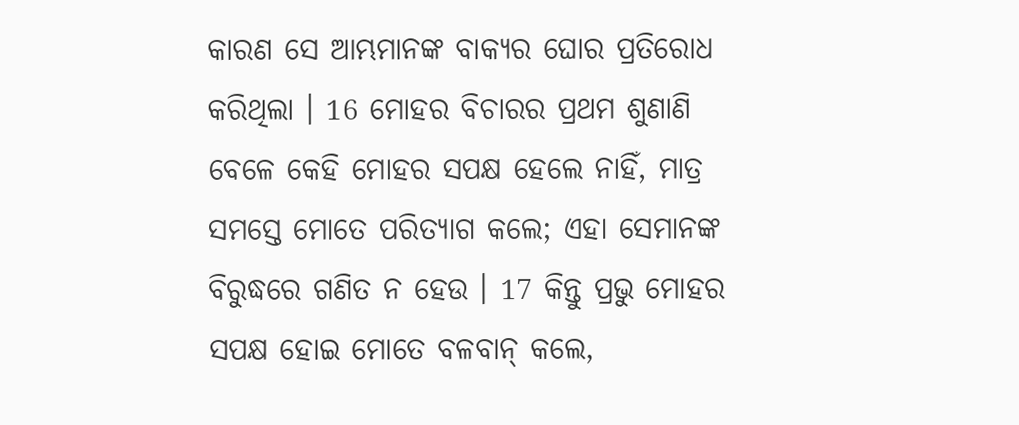କାରଣ ସେ ଆମ୍ଭମାନଙ୍କ ବାକ୍ୟର ଘୋର ପ୍ରତିରୋଧ କରିଥିଲା । 16 ମୋହର ବିଚାରର ପ୍ରଥମ ଶୁଣାଣି ବେଳେ କେହି ମୋହର ସପକ୍ଷ ହେଲେ ନାହିଁ, ମାତ୍ର ସମସ୍ତେ ମୋତେ ପରିତ୍ୟାଗ କଲେ; ଏହା ସେମାନଙ୍କ ବିରୁଦ୍ଧରେ ଗଣିତ ନ ହେଉ । 17 କିନ୍ତୁ ପ୍ରଭୁ ମୋହର ସପକ୍ଷ ହୋଇ ମୋତେ ବଳବାନ୍ କଲେ,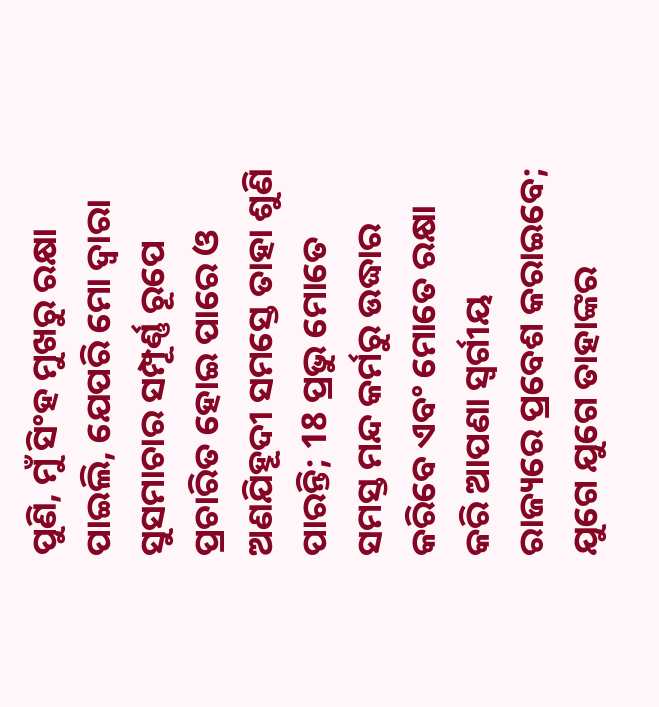ପୁଣି, ମୁଁ ସିଂହ ମୁଖରୁ ରକ୍ଷା ପାଇଲି, ଯେପରି ମୋ ଦ୍ୱାରା ସୁସମାଚାର ସମ୍ପୂର୍ଣ୍ଣ ରୂପେ ପ୍ରଚାରିତ ହୋଇ ପାରେ ଓ ଅଣଯିହୂଦୀ ସମସ୍ତେ ତାହା ଶୁଣି ପାରନ୍ତି; 18 ପ୍ରଭୁ ମୋତେ ସମସ୍ତ ମନ୍ଦ କର୍ମରୁ ଉଦ୍ଧାର କରିବେ ଏବଂ ମୋତେ ରକ୍ଷା କରି ଆପଣା ସ୍ୱର୍ଗୀୟ ରାଜ୍ୟରେ ପ୍ରବେଶ କରାଇବେ; ଯୁଗେ ଯୁଗେ ତାହାଙ୍କର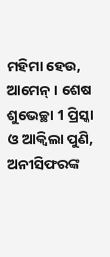ମହିମା ହେଉ, ଆମେନ୍ । ଶେଷ ଶୁଭେଚ୍ଛା 1 ପ୍ରିସ୍କା ଓ ଆକ୍ୱିଲା ପୁଣି, ଅନୀସିଫରଙ୍କ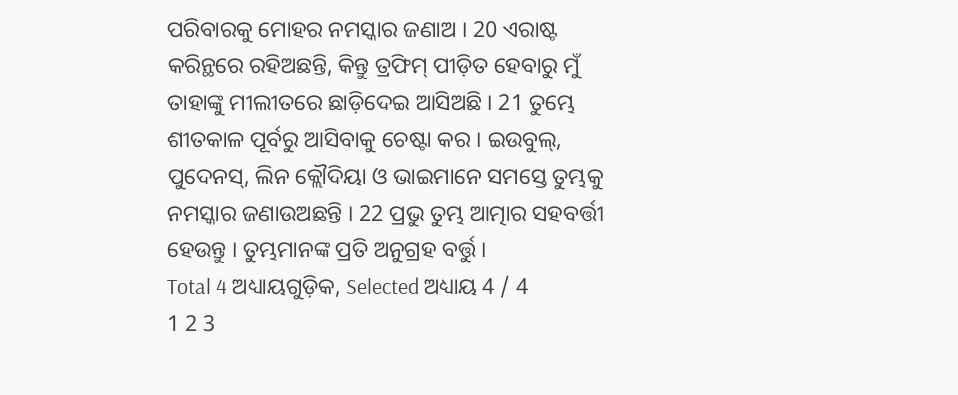ପରିବାରକୁ ମୋହର ନମସ୍କାର ଜଣାଅ । 20 ଏରାଷ୍ଟ କରିନ୍ଥରେ ରହିଅଛନ୍ତି, କିନ୍ତୁ ତ୍ରଫିମ୍ ପୀଡ଼ିତ ହେବାରୁ ମୁଁ ତାହାଙ୍କୁ ମୀଲୀତରେ ଛାଡ଼ିଦେଇ ଆସିଅଛି । 21 ତୁମ୍ଭେ ଶୀତକାଳ ପୂର୍ବରୁ ଆସିବାକୁ ଚେଷ୍ଟା କର । ଇଉବୁଲ୍, ପୁଦେନସ୍, ଲିନ କ୍ଲୌଦିୟା ଓ ଭାଇମାନେ ସମସ୍ତେ ତୁମ୍ଭକୁ ନମସ୍କାର ଜଣାଉଅଛନ୍ତି । 22 ପ୍ରଭୁ ତୁମ୍ଭ ଆତ୍ମାର ସହବର୍ତ୍ତୀ ହେଉନ୍ତୁ । ତୁମ୍ଭମାନଙ୍କ ପ୍ରତି ଅନୁଗ୍ରହ ବର୍ତ୍ତୁ ।
Total 4 ଅଧ୍ୟାୟଗୁଡ଼ିକ, Selected ଅଧ୍ୟାୟ 4 / 4
1 2 3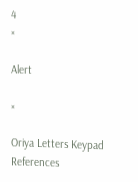4
×

Alert

×

Oriya Letters Keypad References